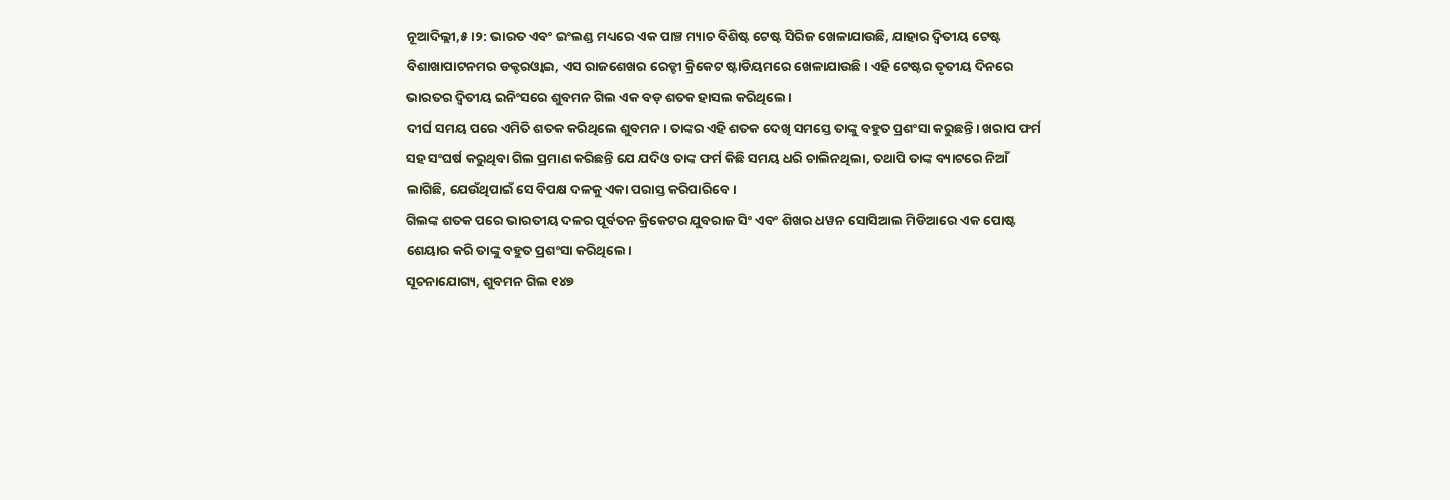ନୂଆଦିଲ୍ଲୀ,୫।୨: ଭାରତ ଏବଂ ଇଂଲଣ୍ଡ ମଧ୍ୟରେ ଏକ ପାଞ୍ଚ ମ୍ୟାଚ ବିଶିଷ୍ଟ ଟେଷ୍ଟ ସିରିଜ ଖେଳାଯାଉଛି, ଯାହାର ଦ୍ୱିତୀୟ ଟେଷ୍ଟ ବିଶାଖାପାଟନମର ଡକ୍ଟରଓ୍ବାଇ, ଏସ ରାଜଶେଖର ରେଡ୍ଡୀ କ୍ରିକେଟ ଷ୍ଟାଡିୟମରେ ଖେଳାଯାଉଛି। ଏହି ଟେଷ୍ଟର ତୃତୀୟ ଦିନରେ ଭାରତର ଦ୍ୱିତୀୟ ଇନିଂସରେ ଶୁବମନ ଗିଲ ଏକ ବଡ଼ ଶତକ ହାସଲ କରିଥିଲେ।
ଦୀର୍ଘ ସମୟ ପରେ ଏମିତି ଶତକ କରିଥିଲେ ଶୁବମନ। ତାଙ୍କର ଏହି ଶତକ ଦେଖି ସମସ୍ତେ ତାଙ୍କୁ ବହୁତ ପ୍ରଶଂସା କରୁଛନ୍ତି। ଖରାପ ଫର୍ମ ସହ ସଂଘର୍ଷ କରୁଥିବା ଗିଲ ପ୍ରମାଣ କରିଛନ୍ତି ଯେ ଯଦିଓ ତାଙ୍କ ଫର୍ମ କିଛି ସମୟ ଧରି ଚାଲିନଥିଲା, ତଥାପି ତାଙ୍କ ବ୍ୟାଟରେ ନିଆଁ ଲାଗିଛି, ଯେଉଁଥିପାଇଁ ସେ ବିପକ୍ଷ ଦଳକୁ ଏକା ପରାସ୍ତ କରିପାରିବେ।
ଗିଲଙ୍କ ଶତକ ପରେ ଭାରତୀୟ ଦଳର ପୂର୍ବତନ କ୍ରିକେଟର ଯୁବରାଜ ସିଂ ଏବଂ ଶିଖର ଧୱନ ସୋସିଆଲ ମିଡିଆରେ ଏକ ପୋଷ୍ଟ ଶେୟାର କରି ତାଙ୍କୁ ବହୁତ ପ୍ରଶଂସା କରିଥିଲେ।
ସୂଚନାଯୋଗ୍ୟ, ଶୁବମନ ଗିଲ ୧୪୭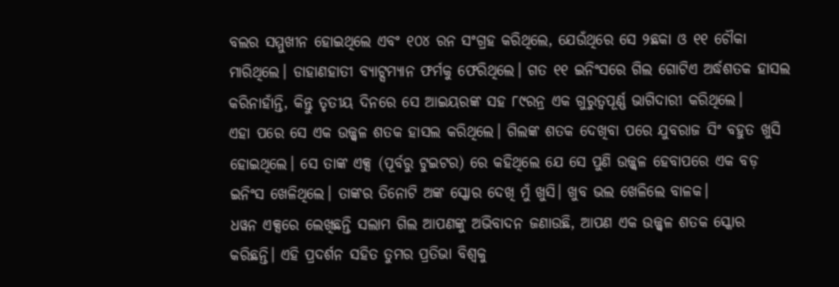ବଲର ସମ୍ମୁଖୀନ ହୋଇଥିଲେ ଏବଂ ୧୦୪ ରନ ସଂଗ୍ରହ କରିଥିଲେ, ଯେଉଁଥିରେ ସେ ୨ଛକା ଓ ୧୧ ଚୌକା ମାରିଥିଲେ। ଡାହାଣହାତୀ ବ୍ୟାଟ୍ସମ୍ୟାନ ଫର୍ମକୁ ଫେରିଥିଲେ। ଗତ ୧୧ ଇନିଂସରେ ଗିଲ ଗୋଟିଏ ଅର୍ଦ୍ଧଶତକ ହାସଲ କରିନାହାଁନ୍ତି, କିନ୍ତୁ ତୃତୀୟ ଦିନରେ ସେ ଆଇୟରଙ୍କ ସହ ୮୯ରନ୍ର ଏକ ଗୁରୁତ୍ୱପୂର୍ଣ୍ଣ ଭାଗିଦାରୀ କରିଥିଲେ।
ଏହା ପରେ ସେ ଏକ ଉଜ୍ଜ୍ୱଳ ଶତକ ହାସଲ କରିଥିଲେ। ଗିଲଙ୍କ ଶତକ ଦେଖିବା ପରେ ଯୁବରାଜ ସିଂ ବହୁତ ଖୁସି ହୋଇଥିଲେ। ସେ ତାଙ୍କ ଏକ୍ସ (ପୂର୍ବରୁ ଟୁଇଟର) ରେ କହିଥିଲେ ଯେ ସେ ପୁଣି ଉଜ୍ଜ୍ୱଳ ହେବାପରେ ଏକ ବଡ଼ ଇନିଂସ ଖେଳିଥିଲେ। ତାଙ୍କର ତିନୋଟି ଅଙ୍କ ସ୍କୋର ଦେଖି ମୁଁ ଖୁସି। ଖୁବ ଭଲ ଖେଳିଲେ ବାଳକ।
ଧୱନ ଏକ୍ସରେ ଲେଖିଛନ୍ତି ସଲାମ ଗିଲ ଆପଣଙ୍କୁ ଅଭିବାଦନ ଜଣାଉଛି, ଆପଣ ଏକ ଉଜ୍ଜ୍ୱଳ ଶତକ ସ୍କୋର କରିଛନ୍ତି। ଏହି ପ୍ରଦର୍ଶନ ସହିତ ତୁମର ପ୍ରତିଭା ବିଶ୍ୱକୁ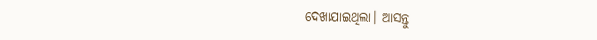ଦେଖାଯାଇଥିଲା। ଆସନ୍ତୁ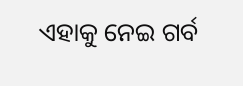ଏହାକୁ ନେଇ ଗର୍ବ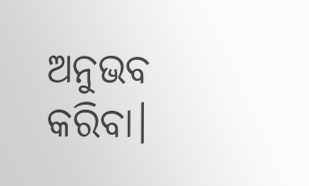ଅନୁଭବ କରିବା।